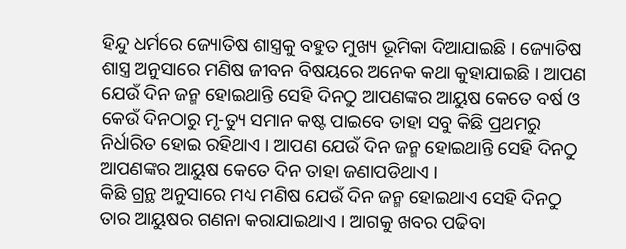ହିନ୍ଦୁ ଧର୍ମରେ ଜ୍ୟୋତିଷ ଶାସ୍ତ୍ରକୁ ବହୁତ ମୁଖ୍ୟ ଭୂମିକା ଦିଆଯାଇଛି । ଜ୍ୟୋତିଷ ଶାସ୍ତ୍ର ଅନୁସାରେ ମଣିଷ ଜୀବନ ବିଷୟରେ ଅନେକ କଥା କୁହାଯାଇଛି । ଆପଣ ଯେଉଁ ଦିନ ଜନ୍ମ ହୋଇଥାନ୍ତି ସେହି ଦିନଠୁ ଆପଣଙ୍କର ଆୟୁଷ କେତେ ବର୍ଷ ଓ କେଉଁ ଦିନଠାରୁ ମୃ-ତ୍ୟୁ ସମାନ କଷ୍ଟ ପାଇବେ ତାହା ସବୁ କିଛି ପ୍ରଥମରୁ ନିର୍ଧାରିତ ହୋଇ ରହିଥାଏ । ଆପଣ ଯେଉଁ ଦିନ ଜନ୍ମ ହୋଇଥାନ୍ତି ସେହି ଦିନଠୁ ଆପଣଙ୍କର ଆୟୁଷ କେତେ ଦିନ ତାହା ଜଣାପଡିଥାଏ ।
କିଛି ଗ୍ରନ୍ଥ ଅନୁସାରେ ମଧ୍ୟ ମଣିଷ ଯେଉଁ ଦିନ ଜନ୍ମ ହୋଇଥାଏ ସେହି ଦିନଠୁ ତାର ଆୟୁଷର ଗଣନା କରାଯାଇଥାଏ । ଆଗକୁ ଖବର ପଢିବା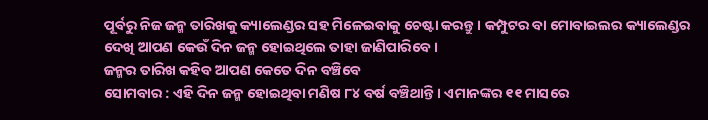ପୂର୍ବରୁ ନିଜ ଜନ୍ମ ତାରିଖକୁ କ୍ୟାଲେଣ୍ଡର ସହ ମିଳେଇବାକୁ ଚେଷ୍ଟା କରନ୍ତୁ । କମ୍ପୁଟର ବା ମୋବାଇଲର କ୍ୟାଲେଣ୍ଡର ଦେଖି ଆପଣ କେଉଁ ଦିନ ଜନ୍ମ ହୋଇଥିଲେ ତାହା ଜାଣିପାରିବେ ।
ଜନ୍ମର ତାରିଖ କହିବ ଆପଣ କେତେ ଦିନ ବଞ୍ଚିବେ
ସୋମବାର : ଏହି ଦିନ ଜନ୍ମ ହୋଇଥିବା ମଣିଷ ୮୪ ବର୍ଷ ବଞ୍ଚିଥାନ୍ତି । ଏମାନଙ୍କର ୧୧ ମାସରେ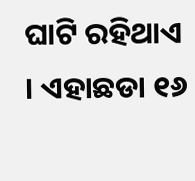ଘାଟି ରହିଥାଏ । ଏହାଛଡା ୧୬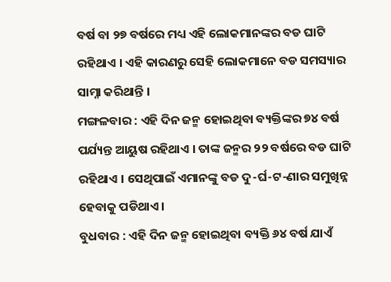ବର୍ଷ ବା ୨୭ ବର୍ଷରେ ମଧ୍ୟ ଏହି ଲୋକମାନଙ୍କର ବଡ ଘାଟି ରହିଥାଏ । ଏହି କାରଣରୁ ସେହି ଲୋକମାନେ ବଡ ସମସ୍ୟାର ସାମ୍ନା କରିଥାନ୍ତି ।
ମଙ୍ଗଳବାର : ଏହି ଦିନ ଜନ୍ମ ହୋଇଥିବା ବ୍ୟକ୍ତିଙ୍କର ୭୪ ବର୍ଷ ପର୍ଯ୍ୟନ୍ତ ଆୟୁଷ ରହିଥାଏ । ତାଙ୍କ ଜନ୍ମର ୨୨ ବର୍ଷରେ ବଡ ଘାଟି ରହିଥାଏ । ସେଥିପାଇଁ ଏମାନଙ୍କୁ ବଡ ଦୁ-ର୍ଘ-ଟ-ଣାର ସମୁଖିନ୍ନ ହେବାକୁ ପଡିଥାଏ ।
ବୁଧବାର : ଏହି ଦିନ ଜନ୍ମ ହୋଇଥିବା ବ୍ୟକ୍ତି ୬୪ ବର୍ଷ ଯାଏଁ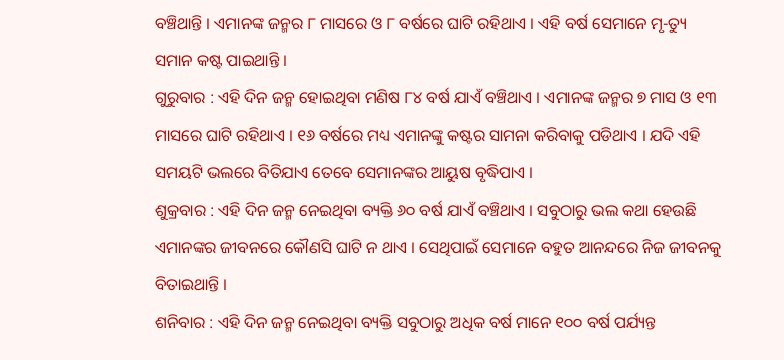ବଞ୍ଚିଥାନ୍ତି । ଏମାନଙ୍କ ଜନ୍ମର ୮ ମାସରେ ଓ ୮ ବର୍ଷରେ ଘାଟି ରହିଥାଏ । ଏହି ବର୍ଷ ସେମାନେ ମୃ-ତ୍ୟୁ ସମାନ କଷ୍ଟ ପାଇଥାନ୍ତି ।
ଗୁରୁବାର : ଏହି ଦିନ ଜନ୍ମ ହୋଇଥିବା ମଣିଷ ୮୪ ବର୍ଷ ଯାଏଁ ବଞ୍ଚିଥାଏ । ଏମାନଙ୍କ ଜନ୍ମର ୭ ମାସ ଓ ୧୩ ମାସରେ ଘାଟି ରହିଥାଏ । ୧୬ ବର୍ଷରେ ମଧ୍ୟ ଏମାନଙ୍କୁ କଷ୍ଟର ସାମନା କରିବାକୁ ପଡିଥାଏ । ଯଦି ଏହି ସମୟଟି ଭଲରେ ବିତିଯାଏ ତେବେ ସେମାନଙ୍କର ଆୟୁଷ ବୃଦ୍ଧିପାଏ ।
ଶୁକ୍ରବାର : ଏହି ଦିନ ଜନ୍ମ ନେଇଥିବା ବ୍ୟକ୍ତି ୬୦ ବର୍ଷ ଯାଏଁ ବଞ୍ଚିଥାଏ । ସବୁଠାରୁ ଭଲ କଥା ହେଉଛି ଏମାନଙ୍କର ଜୀବନରେ କୌଣସି ଘାଟି ନ ଥାଏ । ସେଥିପାଇଁ ସେମାନେ ବହୁତ ଆନନ୍ଦରେ ନିଜ ଜୀବନକୁ ବିତାଇଥାନ୍ତି ।
ଶନିବାର : ଏହି ଦିନ ଜନ୍ମ ନେଇଥିବା ବ୍ୟକ୍ତି ସବୁଠାରୁ ଅଧିକ ବର୍ଷ ମାନେ ୧୦୦ ବର୍ଷ ପର୍ଯ୍ୟନ୍ତ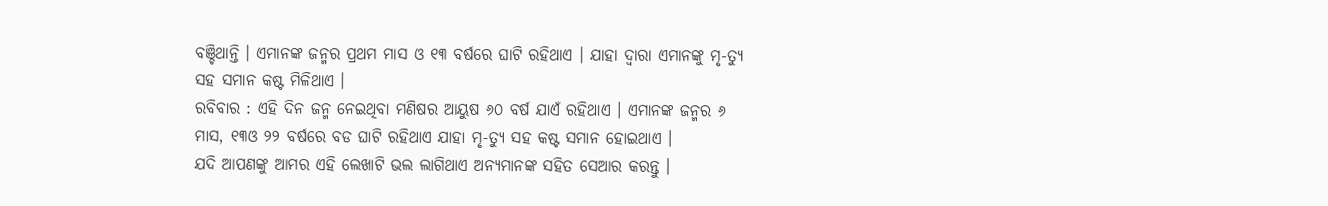ବଞ୍ଚିଥାନ୍ତି । ଏମାନଙ୍କ ଜନ୍ମର ପ୍ରଥମ ମାସ ଓ ୧୩ ବର୍ଷରେ ଘାଟି ରହିଥାଏ । ଯାହା ଦ୍ଵାରା ଏମାନଙ୍କୁ ମୃ-ତ୍ୟୁ ସହ ସମାନ କଷ୍ଟ ମିଳିଥାଏ ।
ରବିବାର : ଏହି ଦିନ ଜନ୍ମ ନେଇଥିବା ମଣିଷର ଆୟୁଷ ୬୦ ବର୍ଷ ଯାଏଁ ରହିଥାଏ । ଏମାନଙ୍କ ଜନ୍ମର ୬ ମାସ, ୧୩ଓ ୨୨ ବର୍ଷରେ ବଡ ଘାଟି ରହିଥାଏ ଯାହା ମୃ-ତ୍ୟୁ ସହ କଷ୍ଟ ସମାନ ହୋଇଥାଏ ।
ଯଦି ଆପଣଙ୍କୁ ଆମର ଏହି ଲେଖାଟି ଭଲ ଲାଗିଥାଏ ଅନ୍ୟମାନଙ୍କ ସହିତ ସେଆର କରନ୍ତୁ ।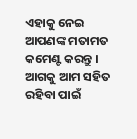ଏହାକୁ ନେଇ ଆପଣଙ୍କ ମତାମତ କମେଣ୍ଟ କରନ୍ତୁ । ଆଗକୁ ଆମ ସହିତ ରହିବା ପାଇଁ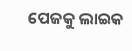ପେଜକୁ ଲାଇକ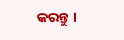କରନ୍ତୁ ।